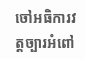ចៅអធិការវត្តច្បារអំពៅ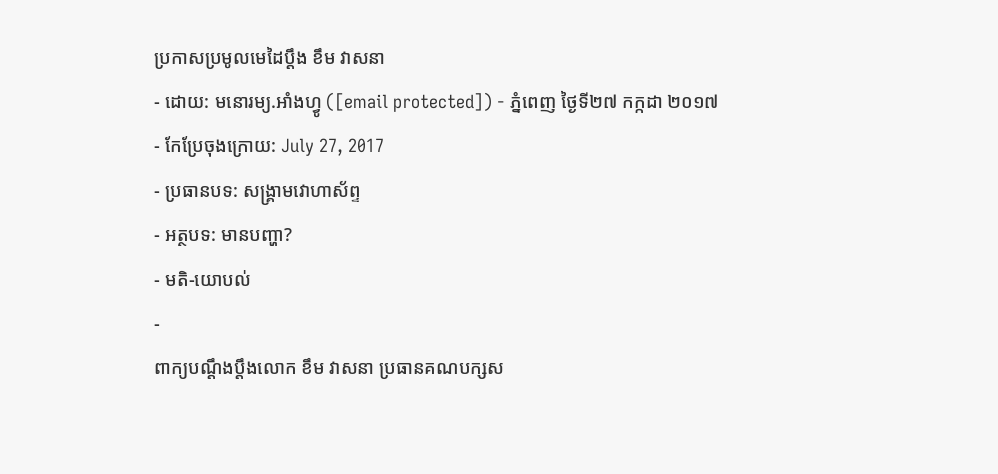ប្រកាសប្រមូលមេដៃប្ដឹង ខឹម វាសនា
- ដោយ: មនោរម្យ.អាំងហ្វូ ([email protected]) - ភ្នំពេញ ថ្ងៃទី២៧ កក្កដា ២០១៧
- កែប្រែចុងក្រោយ: July 27, 2017
- ប្រធានបទ: សង្គ្រាមវោហាស័ព្ទ
- អត្ថបទ: មានបញ្ហា?
- មតិ-យោបល់
-
ពាក្យបណ្ដឹងប្ដឹងលោក ខឹម វាសនា ប្រធានគណបក្សស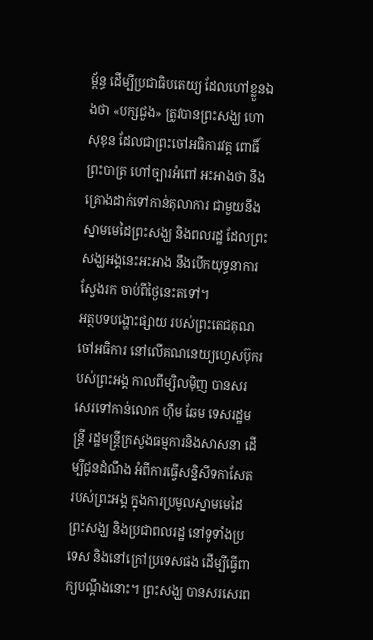ម្ព័ន្ធ ដើម្បីប្រជាធិបតេយ្យ ដែលហៅខ្លួនឯងថា «បក្សជួង» ត្រូវបានព្រះសង្ឃ ហោ សុខុន ដែលជាព្រះចៅអធិការវត្ត ពោធិ៍ព្រះបាត្រ ហៅច្បារអំពៅ អះអាងថា នឹងគ្រោងដាក់ទៅកាន់តុលាការ ជាមួយនឹងស្នាមមេដៃព្រះសង្ឃ និងពលរដ្ឋ ដែលព្រះសង្ឃអង្គនេះអះអាង នឹងបើកយុទ្ធនាការស្វែងរក ចាប់ពីថ្ងៃនេះតទៅ។
អត្ថបទបង្ហោះផ្សាយ របស់ព្រះតេជគុណចៅអធិការ នៅលើគណនេយ្យហ្វេសប៊ុករបស់ព្រះអង្គ កាលពីម្សិលម៉ិញ បានសរសេរទៅកាន់លោក ហុឹម ឆែម ទេសរដ្ឋមន្ត្រី រដ្ឋមន្ត្រីក្រសួងធម្មការនិងសាសនា ដើម្បីជូនដំណឹង អំពីការធ្វើសន្និសីទកាសែត របស់ព្រះអង្គ ក្នុងការប្រមូលស្នាមមេដៃព្រះសង្ឃ និងប្រជាពលរដ្ឋ នៅទូទាំងប្រទេស និងនៅក្រៅប្រទេសផង ដើម្បីធ្វើពាក្យបណ្ដឹងនោះ។ ព្រះសង្ឃ បានសរសេរព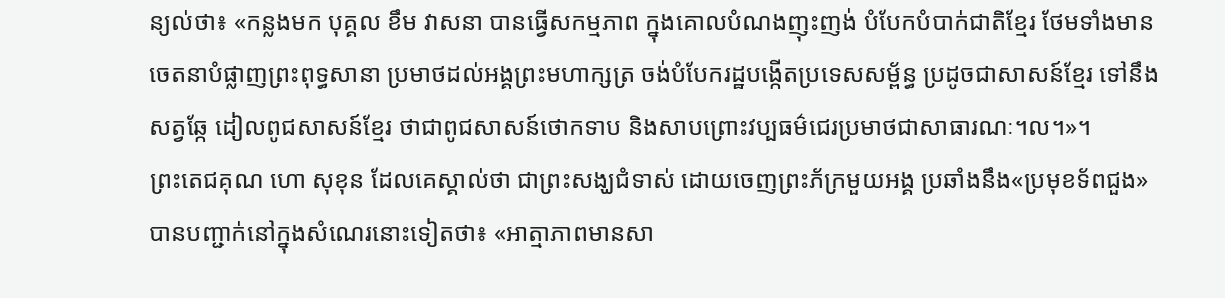ន្យល់ថា៖ «កន្លងមក បុគ្គល ខឹម វាសនា បានធ្វើសកម្មភាព ក្នុងគោលបំណងញុះញង់ បំបែកបំបាក់ជាតិខ្មែរ ថែមទាំងមានចេតនាបំផ្លាញព្រះពុទ្ធសានា ប្រមាថដល់អង្គព្រះមហាក្សត្រ ចង់បំបែករដ្ឋបង្កើតប្រទេសសម្ព័ន្ធ ប្រដូចជាសាសន៍ខ្មែរ ទៅនឹងសត្វឆ្កែ ដៀលពូជសាសន៍ខ្មែរ ថាជាពូជសាសន៍ថោកទាប និងសាបព្រោះវប្បធម៌ជេរប្រមាថជាសាធារណៈ។ល។»។
ព្រះតេជគុណ ហោ សុខុន ដែលគេស្គាល់ថា ជាព្រះសង្ឃជំទាស់ ដោយចេញព្រះភ័ក្រមួយអង្គ ប្រឆាំងនឹង«ប្រមុខទ័ពជួង» បានបញ្ជាក់នៅក្នុងសំណេរនោះទៀតថា៖ «អាត្មាភាពមានសា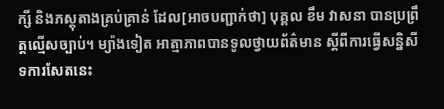ក្សី និងភស្តុតាងគ្រប់គ្រាន់ ដែល[អាចបញ្ជាក់ថា] បុគ្គល ខឹម វាសនា បានប្រព្រឹត្តល្មើសច្បាប់។ ម្យ៉ាងទៀត អាត្មាភាពបានទូលថ្វាយព័ត៌មាន ស្ដីពីការធ្វើសន្និសីទការសែតនេះ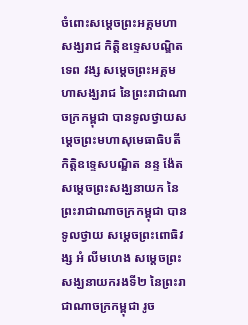ចំពោះសម្ដេចព្រះអគ្គមហាសង្ឃរាជ កិត្តិឧទ្ទេសបណ្ឌិត ទេព វង្ស សម្ដេចព្រះអគ្គមហាសង្ឃរាជ នៃព្រះរាជាណាចក្រកម្ពុជា បានទូលថ្វាយសម្ដេចព្រះមហាសុមេធាធិបតី កិត្តិឧទ្ទេសបណ្ឌិត នន្ទ ង៉ែត សម្ដេចព្រះសង្ឃនាយក នៃព្រះរាជាណាចក្រកម្ពុជា បានទូលថ្វាយ សម្ដេចព្រះពោធិវង្ស អំ លីមហេង សម្ដេចព្រះសង្ឃនាយករងទី២ នៃព្រះរាជាណាចក្រកម្ពុជា រូច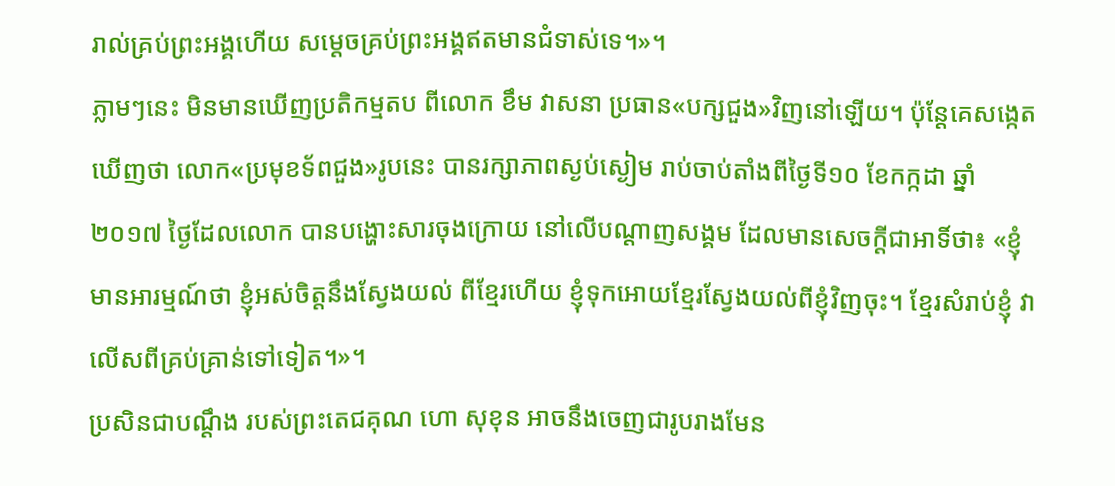រាល់គ្រប់ព្រះអង្គហើយ សម្តេចគ្រប់ព្រះអង្គឥតមានជំទាស់ទេ។»។
ភ្លាមៗនេះ មិនមានឃើញប្រតិកម្មតប ពីលោក ខឹម វាសនា ប្រធាន«បក្សជួង»វិញនៅឡើយ។ ប៉ុន្តែគេសង្កេតឃើញថា លោក«ប្រមុខទ័ពជួង»រូបនេះ បានរក្សាភាពស្ងប់ស្ងៀម រាប់ចាប់តាំងពីថ្ងៃទី១០ ខែកក្កដា ឆ្នាំ២០១៧ ថ្ងៃដែលលោក បានបង្ហោះសារចុងក្រោយ នៅលើបណ្ដាញសង្គម ដែលមានសេចក្ដីជាអាទិ៍ថា៖ «ខ្ញុំមានអារម្មណ៍ថា ខ្ញុំអស់ចិត្តនឹងស្វែងយល់ ពីខ្មែរហើយ ខ្ញុំទុកអោយខ្មែរស្វែងយល់ពីខ្ញុំវិញចុះ។ ខ្មែរសំរាប់ខ្ញុំ វាលើសពីគ្រប់គ្រាន់ទៅទៀត។»។
ប្រសិនជាបណ្ដឹង របស់ព្រះតេជគុណ ហោ សុខុន អាចនឹងចេញជារូបរាងមែន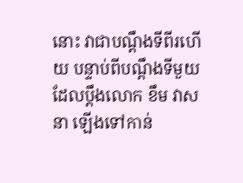នោះ វាជាបណ្ដឹងទីពីរហើយ បន្ទាប់ពីបណ្ដឹងទីមួយ ដែលប្ដឹងលោក ខឹម វាសនា ឡើងទៅកាន់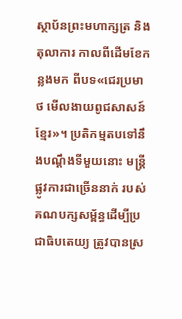ស្ថាប័នព្រះមហាក្សត្រ និងតុលាការ កាលពីដើមខែកន្លងមក ពីបទ«ជេរប្រមាថ មើលងាយពូជសាសន៍ខ្មែរ»។ ប្រតិកម្មតបទៅនឹងបណ្ដឹងទីមួយនោះ មន្ត្រីផ្លូវការជាច្រើននាក់ របស់គណបក្សសម្ព័ន្ធដើម្បីប្រជាធិបតេយ្យ ត្រូវបានស្រ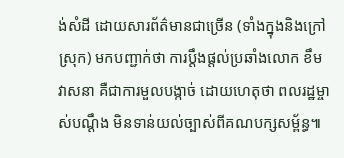ង់សំដី ដោយសារព័ត៌មានជាច្រើន (ទាំងក្នុងនិងក្រៅស្រុក) មកបញ្ជាក់ថា ការប្តឹងផ្ដល់ប្រឆាំងលោក ខឹម វាសនា គឺជាការមួលបង្កាច់ ដោយហេតុថា ពលរដ្ឋម្ចាស់បណ្ដឹង មិនទាន់យល់ច្បាស់ពីគណបក្សសម្ព័ន្ធ៕